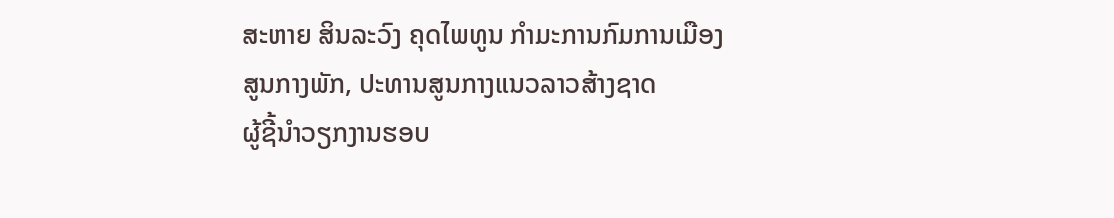ສະຫາຍ ສິນລະວົງ ຄຸດໄພທູນ ກໍາມະການກົມການເມືອງສູນກາງພັກ, ປະທານສູນກາງແນວລາວສ້າງຊາດ
ຜູ້ຊີ້ນໍາວຽກງານຮອບ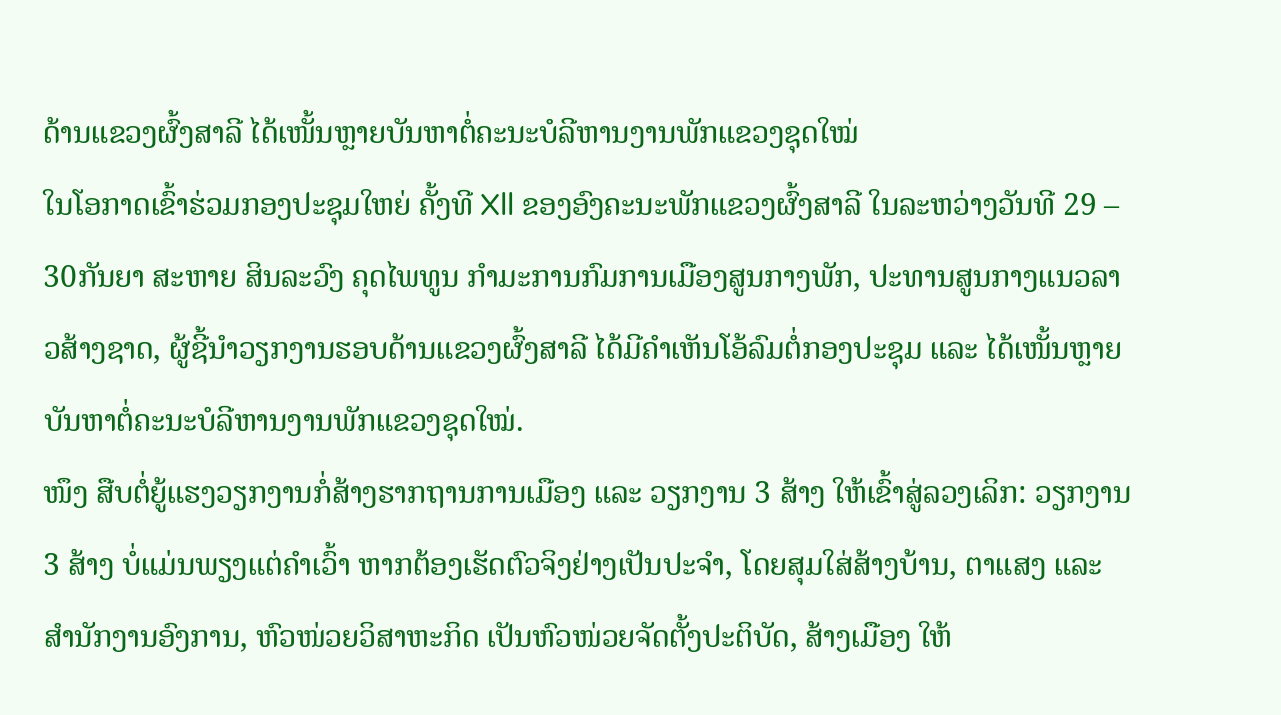ດ້ານແຂວງຜົ້ງສາລີ ໄດ້ເໜັ້ນຫຼາຍບັນຫາຕໍ່ຄະນະບໍລີຫານງານພັກແຂວງຊຸດໃໝ່
ໃນໂອກາດເຂົ້າຮ່ວມກອງປະຊຸມໃຫຍ່ ຄັ້ງທີ Xll ຂອງອົງຄະນະພັກແຂວງຜົ້ງສາລີ ໃນລະຫວ່າງວັນທີ 29 – 30ກັນຍາ ສະຫາຍ ສິນລະວົງ ຄຸດໄພທູນ ກໍາມະການກົມການເມືອງສູນກາງພັກ, ປະທານສູນກາງແນວລາວສ້າງຊາດ, ຜູ້ຊີ້ນໍາວຽກງານຮອບດ້ານແຂວງຜົ້ງສາລີ ໄດ້ມີຄຳເຫັນໂອ້ລົມຕໍ່ກອງປະຊຸມ ແລະ ໄດ້ເໜັ້ນຫຼາຍບັນຫາຕໍ່ຄະນະບໍລີຫານງານພັກແຂວງຊຸດໃໝ່.
ໜຶງ ສືບຕໍ່ຍູ້ແຮງວຽກງານກໍ່ສ້າງຮາກຖານການເມືອງ ແລະ ວຽກງານ 3 ສ້າງ ໃຫ້ເຂົ້າສູ່ລວງເລິກ: ວຽກງານ 3 ສ້າງ ບໍ່ແມ່ນພຽງແຕ່ຄຳເວົ້າ ຫາກຕ້ອງເຮັດຕົວຈິງຢ່າງເປັນປະຈຳ, ໂດຍສຸມໃສ່ສ້າງບ້ານ, ຕາແສງ ແລະ ສຳນັກງານອົງການ, ຫົວໜ່ວຍວິສາຫະກິດ ເປັນຫົວໜ່ວຍຈັດຕັ້ງປະຕິບັດ, ສ້າງເມືອງ ໃຫ້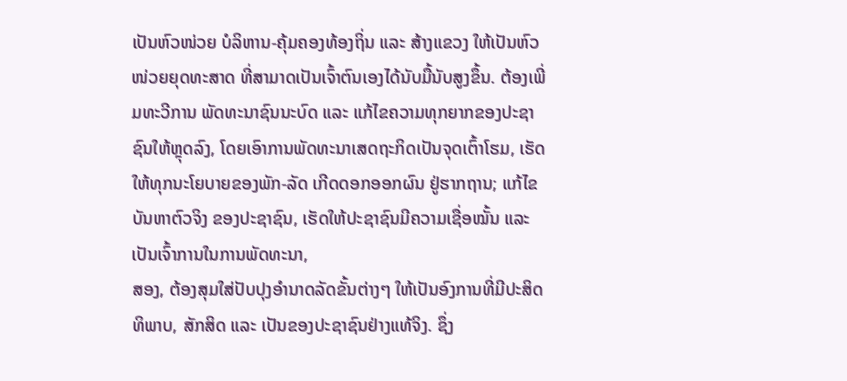ເປັນຫົວໜ່ວຍ ບໍລິຫານ-ຄຸ້ມຄອງທ້ອງຖິ່ນ ແລະ ສ້າງແຂວງ ໃຫ້ເປັນຫົວໜ່ວຍຍຸດທະສາດ ທີ່ສາມາດເປັນເຈົ້າຕົນເອງໄດ້ນັບມື້ນັບສູງຂຶ້ນ. ຕ້ອງເພີ່ມທະວີການ ພັດທະນາຊົນນະບົດ ແລະ ແກ້ໄຂຄວາມທຸກຍາກຂອງປະຊາຊົນໃຫ້ຫຼຸດລົງ, ໂດຍເອົາການພັດທະນາເສດຖະກິດເປັນຈຸດເຕົ້າໂຮມ, ເຮັດໃຫ້ທຸກນະໂຍບາຍຂອງພັກ-ລັດ ເກີດດອກອອກຜົນ ຢູ່ຮາກຖານ; ແກ້ໄຂບັນຫາຕົວຈິງ ຂອງປະຊາຊົນ, ເຮັດໃຫ້ປະຊາຊົນມີຄວາມເຊື່ອໝັ້ນ ແລະ ເປັນເຈົ້າການໃນການພັດທະນາ,
ສອງ, ຕ້ອງສຸມໃສ່ປັບປຸງອຳນາດລັດຂັ້ນຕ່າງໆ ໃຫ້ເປັນອົງການທີ່ມີປະສິດທິພາບ, ສັກສິດ ແລະ ເປັນຂອງປະຊາຊົນຢ່າງແທ້ຈິງ. ຊຶ່ງ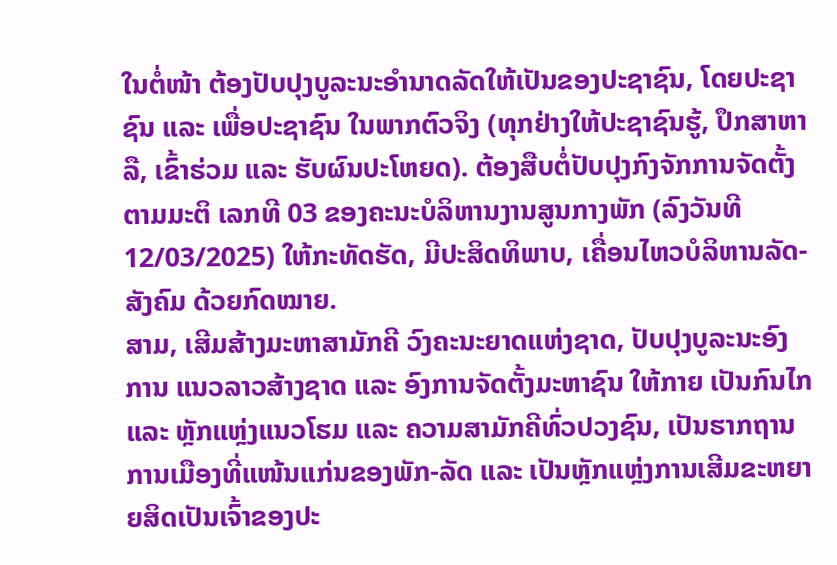ໃນຕໍ່ໜ້າ ຕ້ອງປັບປຸງບູລະນະອຳນາດລັດໃຫ້ເປັນຂອງປະຊາຊົນ, ໂດຍປະຊາຊົນ ແລະ ເພື່ອປະຊາຊົນ ໃນພາກຕົວຈິງ (ທຸກຢ່າງໃຫ້ປະຊາຊົນຮູ້, ປຶກສາຫາລື, ເຂົ້າຮ່ວມ ແລະ ຮັບຜົນປະໂຫຍດ). ຕ້ອງສືບຕໍ່ປັບປຸງກົງຈັກການຈັດຕັ້ງ ຕາມມະຕິ ເລກທີ 03 ຂອງຄະນະບໍລິຫານງານສູນກາງພັກ (ລົງວັນທີ 12/03/2025) ໃຫ້ກະທັດຮັດ, ມີປະສິດທິພາບ, ເຄື່ອນໄຫວບໍລິຫານລັດ-ສັງຄົມ ດ້ວຍກົດໝາຍ.
ສາມ, ເສີມສ້າງມະຫາສາມັກຄີ ວົງຄະນະຍາດແຫ່ງຊາດ, ປັບປຸງບູລະນະອົງການ ແນວລາວສ້າງຊາດ ແລະ ອົງການຈັດຕັ້ງມະຫາຊົນ ໃຫ້ກາຍ ເປັນກົນໄກ ແລະ ຫຼັກແຫຼ່ງແນວໂຮມ ແລະ ຄວາມສາມັກຄີທົ່ວປວງຊົນ, ເປັນຮາກຖານການເມືອງທີ່ແໜ້ນແກ່ນຂອງພັກ-ລັດ ແລະ ເປັນຫຼັກແຫຼ່ງການເສີມຂະຫຍາຍສິດເປັນເຈົ້າຂອງປະ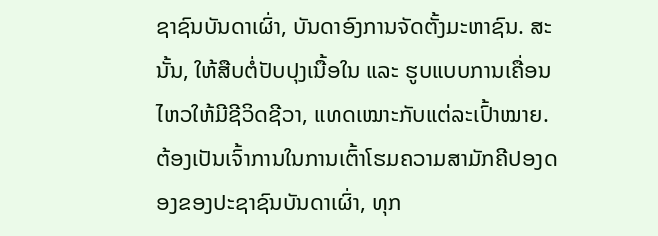ຊາຊົນບັນດາເຜົ່າ, ບັນດາອົງການຈັດຕັ້ງມະຫາຊົນ. ສະນັ້ນ, ໃຫ້ສືບຕໍ່ປັບປຸງເນື້ອໃນ ແລະ ຮູບແບບການເຄື່ອນໄຫວໃຫ້ມີຊີວິດຊີວາ, ແທດເໝາະກັບແຕ່ລະເປົ້າໝາຍ. ຕ້ອງເປັນເຈົ້າການໃນການເຕົ້າໂຮມຄວາມສາມັກຄີປອງດອງຂອງປະຊາຊົນບັນດາເຜົ່າ, ທຸກ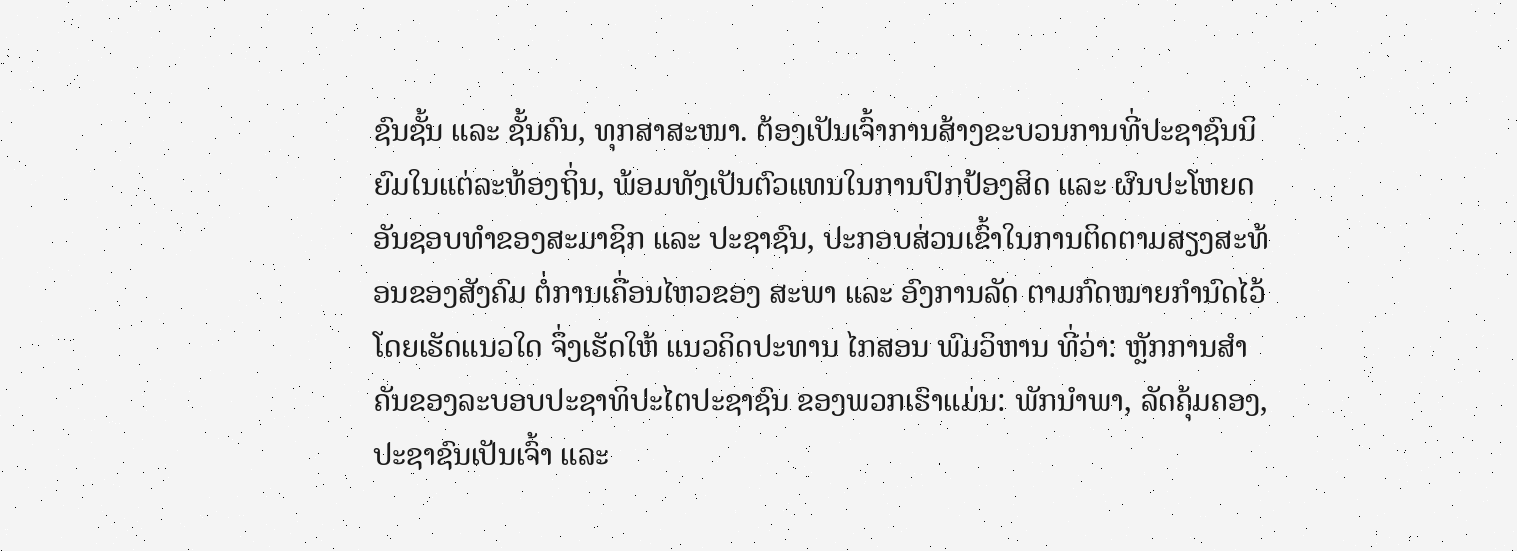ຊົນຊັ້ນ ແລະ ຊັ້ນຄົນ, ທຸກສາສະໜາ. ຕ້ອງເປັນເຈົ້າການສ້າງຂະບວນການທີ່ປະຊາຊົນນິຍົມໃນແຕ່ລະທ້ອງຖິ່ນ, ພ້ອມທັງເປັນຕົວແທນໃນການປົກປ້ອງສິດ ແລະ ຜົນປະໂຫຍດອັນຊອບທຳຂອງສະມາຊິກ ແລະ ປະຊາຊົນ, ປະກອບສ່ວນເຂົ້າໃນການຕິດຕາມສຽງສະທ້ອນຂອງສັງຄົມ ຕໍ່ການເຄື່ອນໄຫວຂອງ ສະພາ ແລະ ອົງການລັດ ຕາມກົດໝາຍກຳນົດໄວ້ ໂດຍເຮັດແນວໃດ ຈຶ່ງເຮັດໃຫ້ ແນວຄິດປະທານ ໄກສອນ ພົມວິຫານ ທີ່ວ່າ: ຫຼັກການສຳຄັນຂອງລະບອບປະຊາທິປະໄຕປະຊາຊົນ ຂອງພວກເຮົາແມ່ນ: ພັກນຳພາ, ລັດຄຸ້ມຄອງ, ປະຊາຊົນເປັນເຈົ້າ ແລະ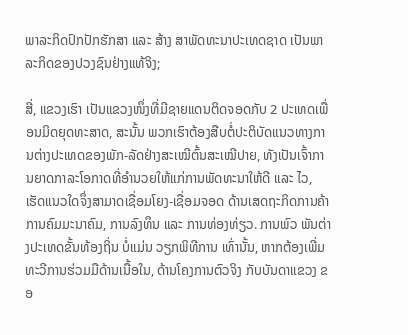ພາລະກິດປົກປັກຮັກສາ ແລະ ສ້າງ ສາພັດທະນາປະເທດຊາດ ເປັນພາລະກິດຂອງປວງຊົນຢ່າງແທ້ຈິງ;

ສີ່, ແຂວງເຮົາ ເປັນແຂວງໜຶ່ງທີ່ມີຊາຍແດນຕິດຈອດກັບ 2 ປະເທດເພື່ອນມິດຍຸດທະສາດ, ສະນັ້ນ ພວກເຮົາຕ້ອງສືບຕໍ່ປະຕິບັດແນວທາງການຕ່າງປະເທດຂອງພັກ-ລັດຢ່າງສະເໝີຕົ້ນສະເໝີປາຍ, ທັງເປັນເຈົ້າການຍາດກາລະໂອກາດທີ່ອຳນວຍໃຫ້ແກ່ການພັດທະນາໃຫ້ດີ ແລະ ໄວ, ເຮັດແນວໃດຈຶ່ງສາມາດເຊື່ອມໂຍງ-ເຊື່ອມຈອດ ດ້ານເສດຖະກິດການຄ້າ ການຄົມມະນາຄົມ, ການລົງທຶນ ແລະ ການທ່ອງທ່ຽວ. ການພົວ ພັນຕ່າງປະເທດຂັ້ນທ້ອງຖິ່ນ ບໍ່ແມ່ນ ວຽກພິທີການ ເທົ່ານັ້ນ, ຫາກຕ້ອງເພີ່ມທະວີການຮ່ວມມືດ້ານເນື້ອໃນ, ດ້ານໂຄງການຕົວຈິງ ກັບບັນດາແຂວງ ຂອ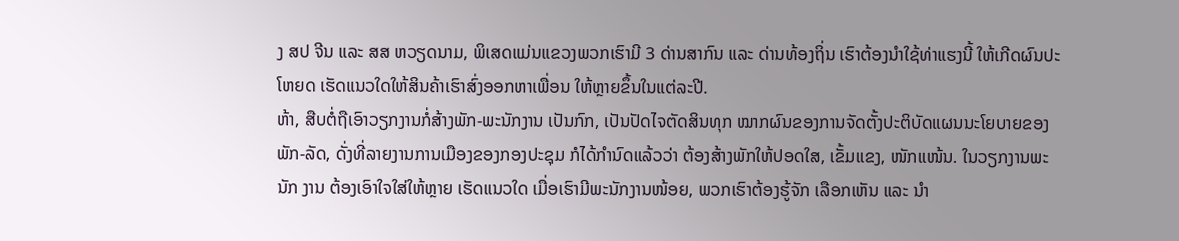ງ ສປ ຈີນ ແລະ ສສ ຫວຽດນາມ, ພິເສດແມ່ນແຂວງພວກເຮົາມີ 3 ດ່ານສາກົນ ແລະ ດ່ານທ້ອງຖິ່ນ ເຮົາຕ້ອງນຳໃຊ້ທ່າແຮງນີ້ ໃຫ້ເກີດຜົນປະໂຫຍດ ເຮັດແນວໃດໃຫ້ສິນຄ້າເຮົາສົ່ງອອກຫາເພື່ອນ ໃຫ້ຫຼາຍຂຶ້ນໃນແຕ່ລະປີ.
ຫ້າ, ສືບຕໍ່ຖືເອົາວຽກງານກໍ່ສ້າງພັກ-ພະນັກງານ ເປັນກົກ, ເປັນປັດໄຈຕັດສິນທຸກ ໝາກຜົນຂອງການຈັດຕັ້ງປະຕິບັດແຜນນະໂຍບາຍຂອງພັກ-ລັດ, ດັ່ງທີ່ລາຍງານການເມືອງຂອງກອງປະຊຸມ ກໍໄດ້ກຳນົດແລ້ວວ່າ ຕ້ອງສ້າງພັກໃຫ້ປອດໃສ, ເຂັ້ມແຂງ, ໜັກແໜ້ນ. ໃນວຽກງານພະນັກ ງານ ຕ້ອງເອົາໃຈໃສ່ໃຫ້ຫຼາຍ ເຮັດແນວໃດ ເມື່ອເຮົາມີພະນັກງານໜ້ອຍ, ພວກເຮົາຕ້ອງຮູ້ຈັກ ເລືອກເຫັນ ແລະ ນຳ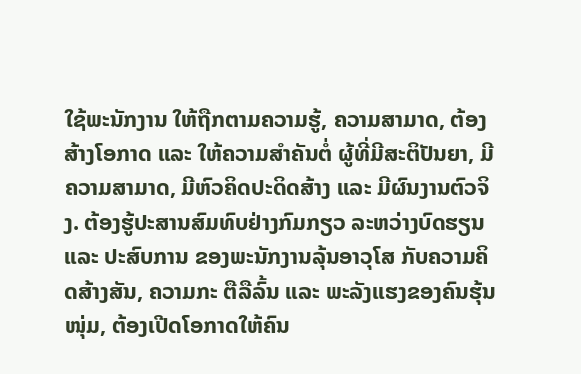ໃຊ້ພະນັກງານ ໃຫ້ຖືກຕາມຄວາມຮູ້, ຄວາມສາມາດ, ຕ້ອງສ້າງໂອກາດ ແລະ ໃຫ້ຄວາມສຳຄັນຕໍ່ ຜູ້ທີ່ມີສະຕິປັນຍາ, ມີຄວາມສາມາດ, ມີຫົວຄິດປະດິດສ້າງ ແລະ ມີຜົນງານຕົວຈິງ. ຕ້ອງຮູ້ປະສານສົມທົບຢ່າງກົມກຽວ ລະຫວ່າງບົດຮຽນ ແລະ ປະສົບການ ຂອງພະນັກງານລຸ້ນອາວຸໂສ ກັບຄວາມຄິດສ້າງສັນ, ຄວາມກະ ຕືລືລົ້ນ ແລະ ພະລັງແຮງຂອງຄົນຮຸ້ນໜຸ່ມ, ຕ້ອງເປີດໂອກາດໃຫ້ຄົນ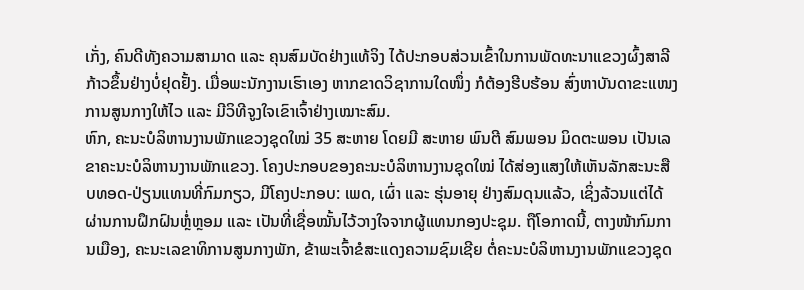ເກັ່ງ, ຄົນດີທັງຄວາມສາມາດ ແລະ ຄຸນສົມບັດຢ່າງແທ້ຈິງ ໄດ້ປະກອບສ່ວນເຂົ້າໃນການພັດທະນາແຂວງຜົ້ງສາລີ ກ້າວຂຶ້ນຢ່າງບໍ່ຢຸດຢັ້ງ. ເມື່ອພະນັກງານເຮົາເອງ ຫາກຂາດວິຊາການໃດໜຶ່ງ ກໍຕ້ອງຮີບຮ້ອນ ສົ່ງຫາບັນດາຂະແໜງການສູນກາງໃຫ້ໄວ ແລະ ມີວິທີຈູງໃຈເຂົາເຈົ້າຢ່າງເໝາະສົມ.
ຫົກ, ຄະນະບໍລິຫານງານພັກແຂວງຊຸດໃໝ່ 35 ສະຫາຍ ໂດຍມີ ສະຫາຍ ພົນຕີ ສົມພອນ ມິດຕະພອນ ເປັນເລຂາຄະນະບໍລິຫານງານພັກແຂວງ. ໂຄງປະກອບຂອງຄະນະບໍລິຫານງານຊຸດໃໝ່ ໄດ້ສ່ອງແສງໃຫ້ເຫັນລັກສະນະສືບທອດ-ປ່ຽນແທນທີ່ກົມກຽວ, ມີໂຄງປະກອບ: ເພດ, ເຜົ່າ ແລະ ຮຸ່ນອາຍຸ ຢ່າງສົມດຸນແລ້ວ, ເຊິ່ງລ້ວນແຕ່ໄດ້ຜ່ານການຝຶກຝົນຫຼໍ່ຫຼອມ ແລະ ເປັນທີ່ເຊື່ອໝັ້ນໄວ້ວາງໃຈຈາກຜູ້ແທນກອງປະຊຸມ. ຖືໂອກາດນີ້, ຕາງໜ້າກົມການເມືອງ, ຄະນະເລຂາທິການສູນກາງພັກ, ຂ້າພະເຈົ້າຂໍສະແດງຄວາມຊົມເຊີຍ ຕໍ່ຄະນະບໍລິຫານງານພັກແຂວງຊຸດ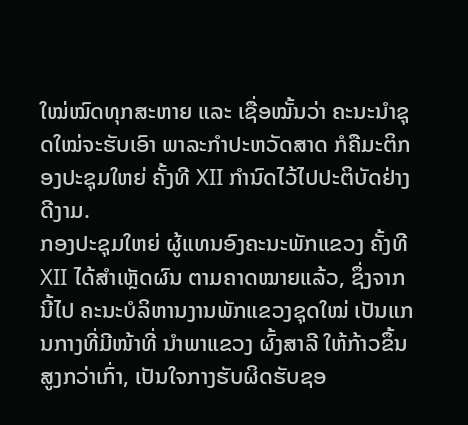ໃໝ່ໝົດທຸກສະຫາຍ ແລະ ເຊື່ອໝັ້ນວ່າ ຄະນະນຳຊຸດໃໝ່ຈະຮັບເອົາ ພາລະກຳປະຫວັດສາດ ກໍຄືມະຕິກອງປະຊຸມໃຫຍ່ ຄັ້ງທີ XII ກຳນົດໄວ້ໄປປະຕິບັດຢ່າງດີງາມ.
ກອງປະຊຸມໃຫຍ່ ຜູ້ແທນອົງຄະນະພັກແຂວງ ຄັ້ງທີ XII ໄດ້ສຳເຫຼັດຜົນ ຕາມຄາດໝາຍແລ້ວ, ຊຶ່ງຈາກນີ້ໄປ ຄະນະບໍລິຫານງານພັກແຂວງຊຸດໃໝ່ ເປັນແກນກາງທີ່ມີໜ້າທີ່ ນຳພາແຂວງ ຜົ້ງສາລີ ໃຫ້ກ້າວຂຶ້ນສູງກວ່າເກົ່າ, ເປັນໃຈກາງຮັບຜິດຮັບຊອ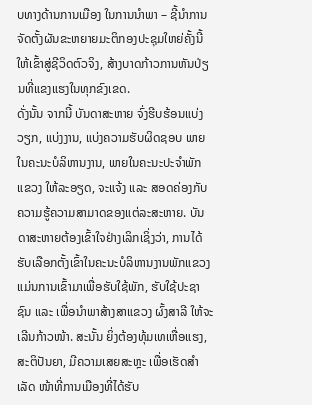ບທາງດ້ານການເມືອງ ໃນການນຳພາ – ຊີ້ນຳການຈັດຕັ້ງຜັນຂະຫຍາຍມະຕິກອງປະຊຸມໃຫຍ່ຄັ້ງນີ້ ໃຫ້ເຂົ້າສູ່ຊີວິດຕົວຈິງ, ສ້າງບາດກ້າວການຫັນປ່ຽນທີ່ແຂງແຮງໃນທຸກຂົງເຂດ.
ດັ່ງນັ້ນ ຈາກນີ້ ບັນດາສະຫາຍ ຈົ່ງຮີບຮ້ອນແບ່ງວຽກ, ແບ່ງງານ, ແບ່ງຄວາມຮັບຜິດຊອບ ພາຍໃນຄະນະບໍລິຫານງານ, ພາຍໃນຄະນະປະຈຳພັກແຂວງ ໃຫ້ລະອຽດ, ຈະແຈ້ງ ແລະ ສອດຄ່ອງກັບຄວາມຮູ້ຄວາມສາມາດຂອງແຕ່ລະສະຫາຍ. ບັນດາສະຫາຍຕ້ອງເຂົ້າໃຈຢ່າງເລິກເຊິ່ງວ່າ, ການໄດ້ຮັບເລືອກຕັ້ງເຂົ້າໃນຄະນະບໍລິຫານງານພັກແຂວງ ແມ່ນການເຂົ້າມາເພື່ອຮັບໃຊ້ພັກ, ຮັບໃຊ້ປະຊາຊົນ ແລະ ເພື່ອນຳພາສ້າງສາແຂວງ ຜົ້ງສາລີ ໃຫ້ຈະເລີນກ້າວໜ້າ. ສະນັ້ນ ຍິ່ງຕ້ອງທຸ້ມເທເຫື່ອແຮງ, ສະຕິປັນຍາ, ມີຄວາມເສຍສະຫຼະ ເພື່ອເຮັດສຳເລັດ ໜ້າທີ່ການເມືອງທີ່ໄດ້ຮັບ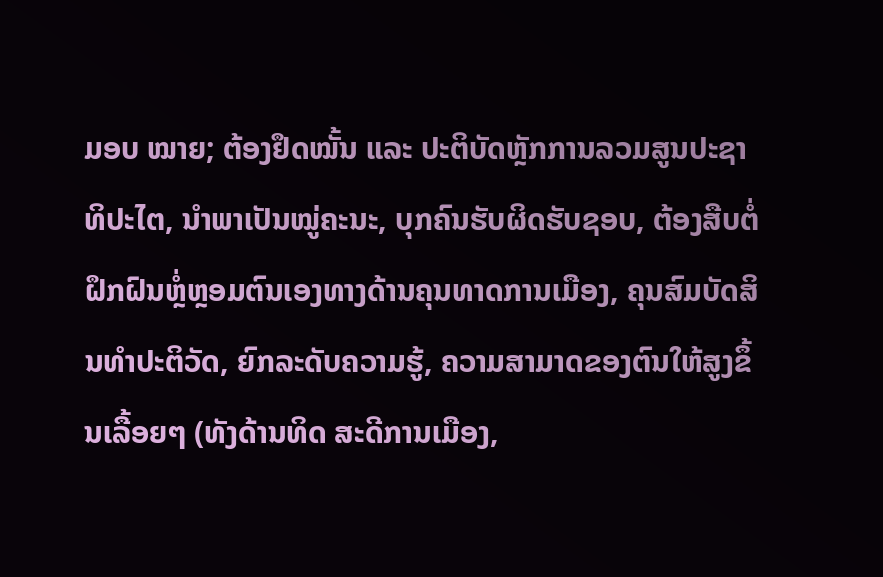ມອບ ໝາຍ; ຕ້ອງຢຶດໝັ້ນ ແລະ ປະຕິບັດຫຼັກການລວມສູນປະຊາທິປະໄຕ, ນຳພາເປັນໝູ່ຄະນະ, ບຸກຄົນຮັບຜິດຮັບຊອບ, ຕ້ອງສືບຕໍ່ຝຶກຝົນຫຼໍ່ຫຼອມຕົນເອງທາງດ້ານຄຸນທາດການເມືອງ, ຄຸນສົມບັດສິນທຳປະຕິວັດ, ຍົກລະດັບຄວາມຮູ້, ຄວາມສາມາດຂອງຕົນໃຫ້ສູງຂຶ້ນເລື້ອຍໆ (ທັງດ້ານທິດ ສະດີການເມືອງ,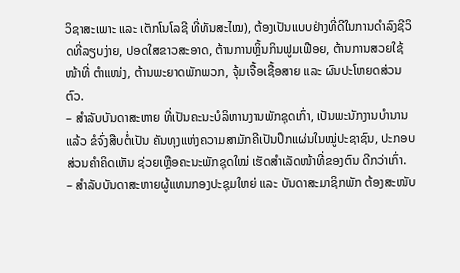ວິຊາສະເພາະ ແລະ ເຕັກໂນໂລຊີ ທີ່ທັນສະໄໝ), ຕ້ອງເປັນແບບຢ່າງທີ່ດີໃນການດຳລົງຊີວິດທີ່ລຽບງ່າຍ, ປອດໃສຂາວສະອາດ, ຕ້ານການຫຼິ້ນກິນຟູມເຟືອຍ, ຕ້ານການສວຍໃຊ້ໜ້າທີ່ ຕຳແໜ່ງ, ຕ້ານພະຍາດພັກພວກ, ຈຸ້ມເຈື້ອເຊື້ອສາຍ ແລະ ຜົນປະໂຫຍດສ່ວນຕົວ.
– ສຳລັບບັນດາສະຫາຍ ທີ່ເປັນຄະນະບໍລິຫານງານພັກຊຸດເກົ່າ, ເປັນພະນັກງານບຳນານແລ້ວ ຂໍຈົ່ງສືບຕໍ່ເປັນ ຄັນທຸງແຫ່ງຄວາມສາມັກຄີເປັນປຶກແຜ່ນໃນໝູ່ປະຊາຊົນ, ປະກອບສ່ວນຄຳຄິດເຫັນ ຊ່ວຍເຫຼືອຄະນະພັກຊຸດໃໝ່ ເຮັດສຳເລັດໜ້າທີ່ຂອງຕົນ ດີກວ່າເກົ່າ.
– ສຳລັບບັນດາສະຫາຍຜູ້ແທນກອງປະຊຸມໃຫຍ່ ແລະ ບັນດາສະມາຊິກພັກ ຕ້ອງສະໜັບ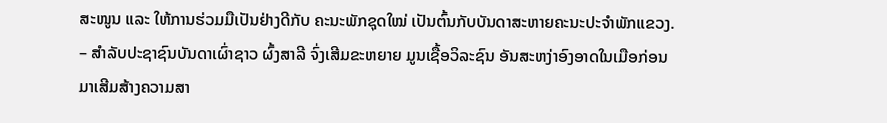ສະໜູນ ແລະ ໃຫ້ການຮ່ວມມືເປັນຢ່າງດີກັບ ຄະນະພັກຊຸດໃໝ່ ເປັນຕົ້ນກັບບັນດາສະຫາຍຄະນະປະຈຳພັກແຂວງ.
– ສຳລັບປະຊາຊົນບັນດາເຜົ່າຊາວ ຜົ້ງສາລີ ຈົ່ງເສີມຂະຫຍາຍ ມູນເຊື້ອວິລະຊົນ ອັນສະຫງ່າອົງອາດໃນເມືອກ່ອນ ມາເສີມສ້າງຄວາມສາ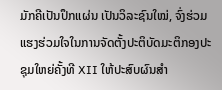ມັກຄີເປັນປຶກແຜ່ນ ເປັນວິລະຊົນໃໝ່, ຈົ່ງຮ່ວມແຮງຮ່ວມໃຈໃນການຈັດຕັ້ງປະຕິບັດມະຕິກອງປະຊຸມໃຫຍ່ຄັ້ງທີ XII ໃຫ້ປະສົບຜົນສຳ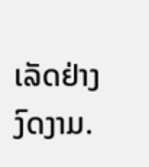ເລັດຢ່າງງົດງາມ.